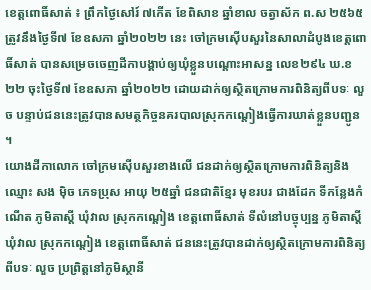ខេត្តពោធិ៍សាត់ ៖ ព្រឹកថ្ងៃសៅរ៍ ៧កើត ខែពិសាខ ឆ្នាំខាល ចត្វាស័ក ព.ស ២៥៦៥ ត្រូវនឹងថ្ងៃទី៧ ខែឧសភា ឆ្នាំ២០២២ នេះ ចៅក្រមស៊ើបសួរនៃសាលាដំបូងខេត្តពោធិ៍សាត់ បានសម្រេចចេញដីកាបង្គាប់ឲ្យឃុំខ្លួនបណ្ដោះអាសន្ន លេខ២៩៤ ឃ.ខ ២២ ចុះថ្ងៃទី៧ ខែឧសភា ឆ្នាំ២០២២ ដោយដាក់ឲ្យស្ថិតក្រោមការពិនិត្យពីបទៈ លួច បន្ទាប់ជននេះត្រូវបានសមត្ថកិច្ចនគរបាលស្រុកកណ្ដៀងធ្វើការឃាត់ខ្លួនបញ្ជូន ។
យោងដីកាលោក ចៅក្រមស៊ើបសួរខាងលើ ជនដាក់ឲ្យស្ថិតក្រោមការពិនិត្យនិង ឈ្មោះ សង មុិច ភេទប្រុស អាយុ ២៥ឆ្នាំ ជនជាតិខ្មែរ មុខរបរ ជាងដែក ទីកន្លែងកំណើត ភូមិតាស្ដី ឃុំវាល ស្រុកកណ្ដៀង ខេត្តពោធិ៍សាត់ ទីលំនៅបច្ចុប្បន្ន ភូមិតាស្ដី ឃុំវាល ស្រុកកណ្ដៀង ខេត្តពោធិ៍សាត់ ជននេះត្រូវបានដាក់ឲ្យស្ថិតក្រោមការពិនិត្យពីបទៈ លួច ប្រព្រិត្តនៅភូមិស្ថានី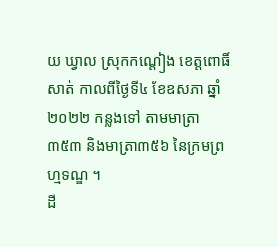យ ឃ្វាល ស្រុកកណ្ដៀង ខេត្តពោធិ៍សាត់ កាលពីថ្ងៃទី៤ ខែឧសភា ឆ្នាំ២០២២ កន្លងទៅ តាមមាត្រា ៣៥៣ និងមាត្រា៣៥៦ នៃក្រមព្រហ្មទណ្ឌ ។
ដី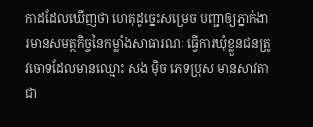កាដដែលឃើញថា ហេតុដូច្នេះសម្រេច បញ្ជាឲ្យភ្នាក់ងារមានសមត្ថកិច្ចនៃកម្លាំងសាធារណៈ ធ្វើការឃុំខ្លួនជនត្រូវចោទដែលមានឈ្មោះ សង ម៉ិច ភេទប្រុស មានសាវតាជា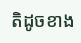តិដូចខាង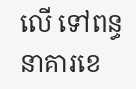លើ ទៅពន្ធនាគារខេ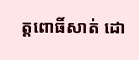ត្តពោធិ៍សាត់ ដោ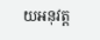យអនុវត្ត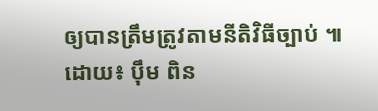ឲ្យបានត្រឹមត្រូវតាមនីតិវិធីច្បាប់ ៕
ដោយ៖ ប៉ឹម ពិន